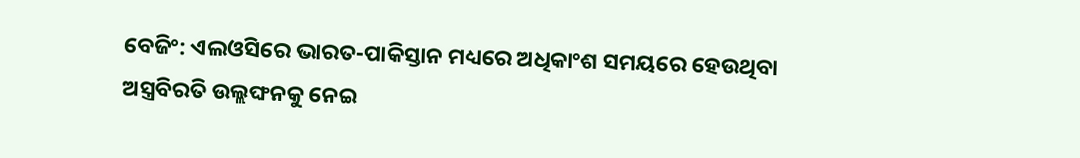ବେଜିଂ: ଏଲଓସିରେ ଭାରତ-ପାକିସ୍ତାନ ମଧ୍ୟରେ ଅଧିକାଂଶ ସମୟରେ ହେଉଥିବା ଅସ୍ତ୍ରବିରତି ଉଲ୍ଲଙ୍ଘନକୁ ନେଇ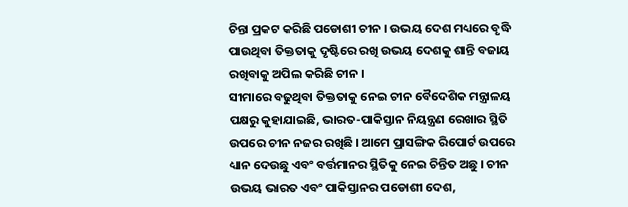ଚିନ୍ତା ପ୍ରକଟ କରିଛି ପଡୋଶୀ ଚୀନ । ଉଭୟ ଦେଶ ମଧ୍ୟରେ ବୃଦ୍ଧି ପାଉଥିବା ତିକ୍ତତାକୁ ଦୃଷ୍ଟିରେ ରଖି ଉଭୟ ଦେଶକୁ ଶାନ୍ତି ବଜାୟ ରଖିବାକୁ ଅପିଲ କରିଛି ଚୀନ ।
ସୀମାରେ ବଢୁଥିବା ତିକ୍ତତାକୁ ନେଇ ଚୀନ ବୈଦେଶିକ ମନ୍ତ୍ରାଳୟ ପକ୍ଷରୁ କୁହାଯାଇଛି, ଭାରତ-ପାକିସ୍ତାନ ନିୟନ୍ତ୍ରଣ ରେଖାର ସ୍ଥିତି ଉପରେ ଚୀନ ନଜର ରଖିଛି । ଆମେ ପ୍ରାସଙ୍ଗିକ ରିପୋର୍ଟ ଉପରେ ଧ୍ୟାନ ଦେଉଛୁ ଏବଂ ବର୍ତ୍ତମାନର ସ୍ଥିତିକୁ ନେଇ ଚିନ୍ତିତ ଅଛୁ । ଚୀନ ଉଭୟ ଭାରତ ଏବଂ ପାକିସ୍ତାନର ପଡୋଶୀ ଦେଶ,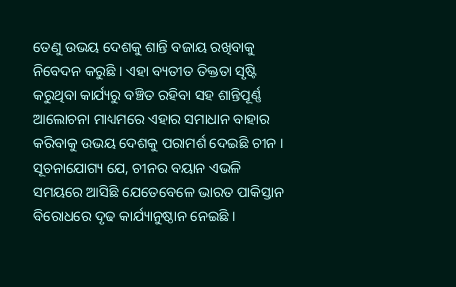ତେଣୁ ଉଭୟ ଦେଶକୁ ଶାନ୍ତି ବଜାୟ ରଖିବାକୁ ନିବେଦନ କରୁଛି । ଏହା ବ୍ୟତୀତ ତିକ୍ତତା ସୃଷ୍ଟି କରୁଥିବା କାର୍ଯ୍ୟରୁ ବଞ୍ଚିତ ରହିବା ସହ ଶାନ୍ତିପୂର୍ଣ୍ଣ ଆଲୋଚନା ମାଧ୍ୟମରେ ଏହାର ସମାଧାନ ବାହାର କରିବାକୁ ଉଭୟ ଦେଶକୁ ପରାମର୍ଶ ଦେଇଛି ଚୀନ ।
ସୂଚନାଯୋଗ୍ୟ ଯେ, ଚୀନର ବୟାନ ଏଭଳି ସମୟରେ ଆସିଛି ଯେତେବେଳେ ଭାରତ ପାକିସ୍ତାନ ବିରୋଧରେ ଦୃଢ କାର୍ଯ୍ୟାନୁଷ୍ଠାନ ନେଇଛି ।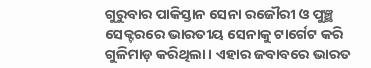ଗୁରୁବାର ପାକିସ୍ତାନ ସେନା ରଜୌରୀ ଓ ପୁଞ୍ଛ ସେକ୍ଟରରେ ଭାରତୀୟ ସେନାକୁ ଟାର୍ଗେଟ କରି ଗୁଳିମାଡ଼ କରିଥିଲା। ଏହାର ଜବାବରେ ଭାରତ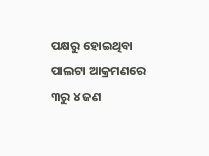ପକ୍ଷରୁ ହୋଇଥିବା ପାଲଟା ଆକ୍ରମଣରେ ୩ରୁ ୪ ଜଣ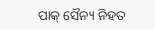ପାକ୍ ସୈନ୍ୟ ନିହତ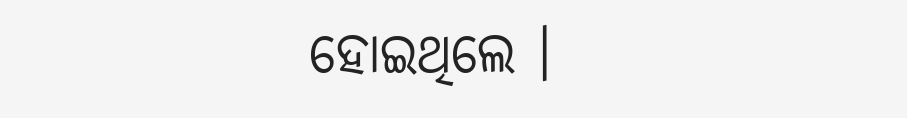ହୋଇଥିଲେ ।